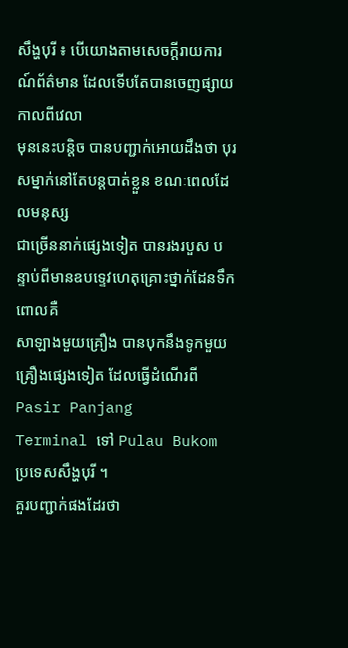សឹង្ហបុរី ៖ បើយោងតាមសេចក្តីរាយការណ៍ព័ត៌មាន ដែលទើបតែបានចេញផ្សាយកាលពីវេលា
មុននេះបន្តិច បានបញ្ជាក់អោយដឹងថា បុរសម្នាក់នៅតែបន្តបាត់ខ្លួន ខណៈពេលដែលមនុស្ស
ជាច្រើននាក់ផ្សេងទៀត បានរងរបួស បន្ទាប់ពីមានឧបទ្ទេវហេតុគ្រោះថ្នាក់ដែនទឹក ពោលគឺ
សាឡាងមួយគ្រឿង បានបុកនឹងទូកមួយគ្រឿងផ្សេងទៀត ដែលធ្វើដំណើរពី Pasir Panjang
Terminal ទៅ Pulau Bukom ប្រទេសសឹង្ហបុរី ។
គួរបញ្ជាក់ផងដែរថា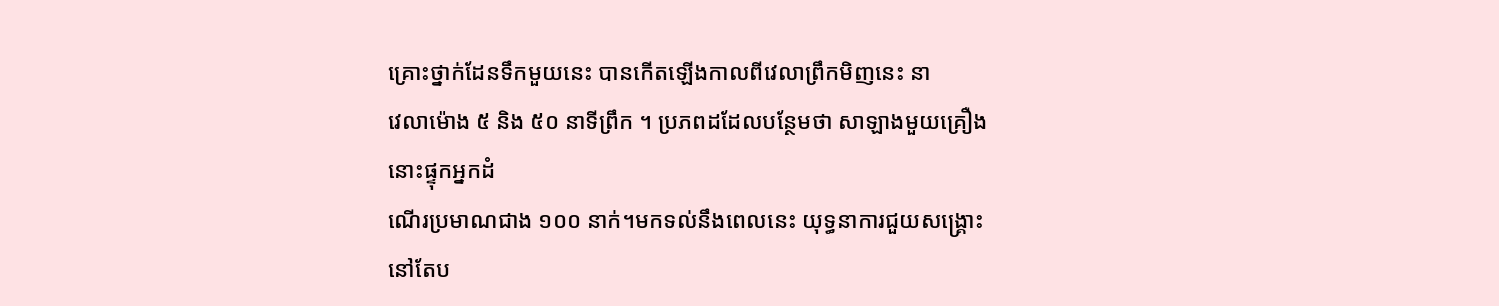គ្រោះថ្នាក់ដែនទឹកមួយនេះ បានកើតឡើងកាលពីវេលាព្រឹកមិញនេះ នា
វេលាម៉ោង ៥ និង ៥០ នាទីព្រឹក ។ ប្រភពដដែលបន្ថែមថា សាឡាងមួយគ្រឿងនោះផ្ទុកអ្នកដំ
ណើរប្រមាណជាង ១០០ នាក់។មកទល់នឹងពេលនេះ យុទ្ធនាការជួយសង្គ្រោះនៅតែប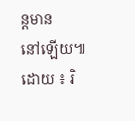ន្តមាន
នៅឡើយ៕
ដោយ ៖ រិ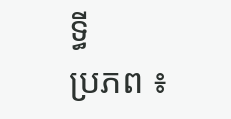ទ្ធី
ប្រភព ៖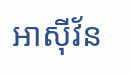អាស៊ីវ័ន